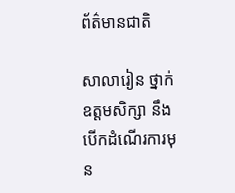ព័ត៌មានជាតិ

សាលារៀន ថ្នាក់ឧត្តមសិក្សា នឹងបើកដំណើរការមុន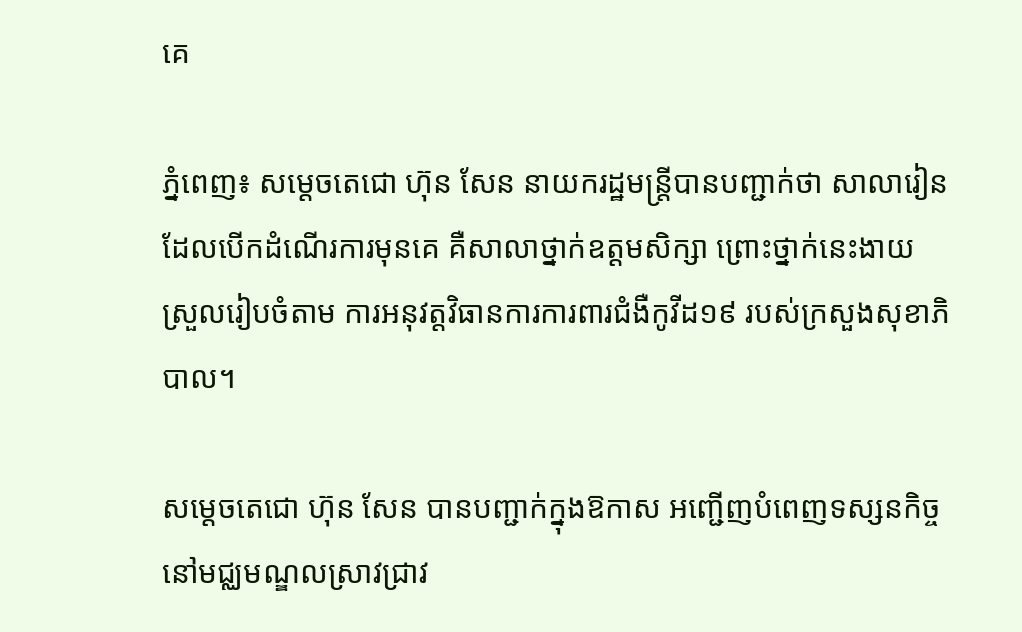គេ

ភ្នំពេញ៖ សម្តេចតេជោ ហ៊ុន សែន នាយករដ្ឋមន្ត្រីបានបញ្ជាក់ថា សាលារៀន ដែលបើកដំណើរការមុនគេ គឺសាលាថ្នាក់ឧត្តមសិក្សា ព្រោះថ្នាក់នេះងាយស្រួលរៀបចំតាម ការអនុវត្តវិធានការការពារជំងឺកូវីដ១៩ របស់ក្រសួងសុខាភិបាល។

សម្តេចតេជោ ហ៊ុន សែន បានបញ្ជាក់ក្នុងឱកាស អញ្ជើញបំពេញទស្សនកិច្ច នៅមជ្ឈមណ្ឌលស្រាវជ្រាវ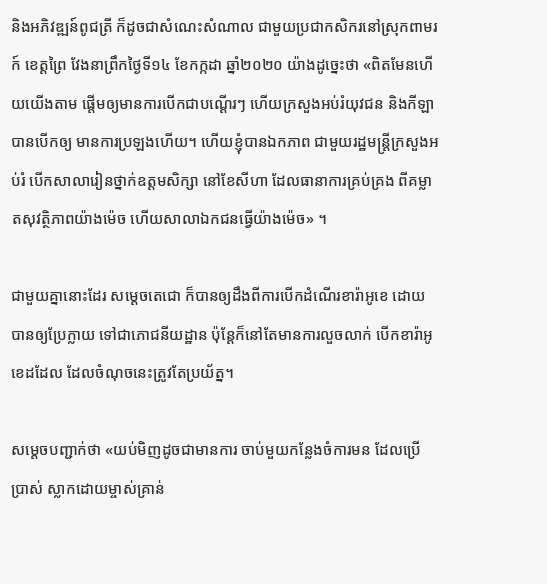និងអភិវឌ្ឍន៍ពូជត្រី ក៏ដូចជាសំណេះសំណាល ជាមួយប្រជាកសិករនៅស្រុកពាមរក៍ ខេត្តព្រៃ វែងនាព្រឹកថ្ងៃទី១៤ ខែកក្កដា ឆ្នាំ២០២០ យ៉ាងដូច្នេះថា «ពិតមែនហើយយើងតាម ផ្តើមឲ្យមានការបើកជាបណ្តើរៗ ហើយក្រសួងអប់រំយុវជន និងកីឡាបានបើកឲ្យ មានការប្រឡងហើយ។ ហើយខ្ញុំបានឯកភាព ជាមួយរដ្ឋមន្ត្រីក្រសួងអប់រំ បើកសាលារៀនថ្នាក់ឧត្តមសិក្សា នៅខែសីហា ដែលធានាការគ្រប់គ្រង ពីគម្លាតសុវត្ថិភាពយ៉ាងម៉េច ហើយសាលាឯកជនធ្វើយ៉ាងម៉េច» ។

ជាមួយគ្នានោះដែរ សម្តេចតេជោ ក៏បានឲ្យដឹងពីការបើកដំណើរខារ៉ាអូខេ ដោយបានឲ្យប្រែក្លាយ ទៅជាភោជនីយដ្ឋាន ប៉ុន្តែក៏នៅតែមានការលួចលាក់ បើកខារ៉ាអូខេដដែល ដែលចំណុចនេះត្រូវតែប្រយ័ត្ន។

សម្តេចបញ្ជាក់ថា «យប់មិញដូចជាមានការ ចាប់មួយកន្លែងចំការមន ដែលប្រើប្រាស់ ស្លាកដោយម្ចាស់គ្រាន់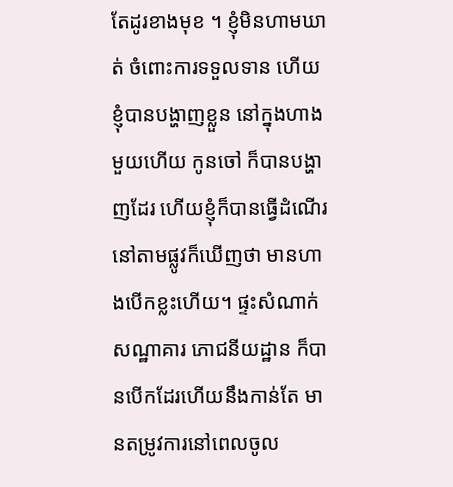តែដូរខាងមុខ ។ ខ្ញុំមិនហាមឃាត់ ចំពោះការទទួលទាន ហើយខ្ញុំបានបង្ហាញខ្លួន នៅក្នុងហាងមួយហើយ កូនចៅ ក៏បានបង្ហាញដែរ ហើយខ្ញុំក៏បានធ្វើដំណើរ នៅតាមផ្លូវក៏ឃើញថា មានហាងបើកខ្លះហើយ។ ផ្ទះសំណាក់ សណ្ឋាគារ ភោជនីយដ្ឋាន ក៏បានបើកដែរហើយនឹងកាន់តែ មានតម្រូវការនៅពេលចូល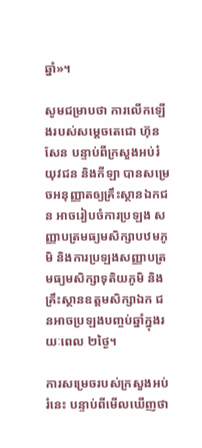ឆ្នាំ»។

សូមជម្រាបថា ការលើកឡើងរបស់សម្តេចតេជោ ហ៊ុន សែន បន្ទាប់ពីក្រសួងអប់រំ យុវជន និងកីឡា បានសម្រេចអនុញ្ញាតឲ្យគ្រឹះស្ថានឯកជន អាចរៀបចំការប្រឡង សញ្ញាបត្រមធ្យមសិក្សាបឋមភូមិ និងការប្រឡងសញ្ញាបត្រ មធ្យមសិក្សាទុតិយភូមិ និងគ្រឹះស្ថានឧត្តមសិក្សាឯក ជនអាចប្រឡងបញ្ចប់ឆ្នាំក្នុងរយៈពេល ២ថ្ងៃ។

ការសម្រេចរបស់ក្រសួងអប់រំនេះ បន្ទាប់ពីមើលឃើញថា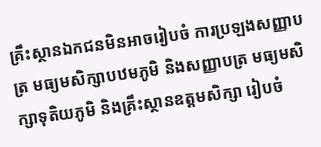គ្រឹះស្ថានឯកជនមិនអាចរៀបចំ ការប្រឡងសញ្ញាបត្រ មធ្យមសិក្សាបឋមភូមិ និងសញ្ញាបត្រ មធ្យមសិក្សាទុតិយភូមិ និងគ្រឹះស្ថានឧត្តមសិក្សា រៀបចំ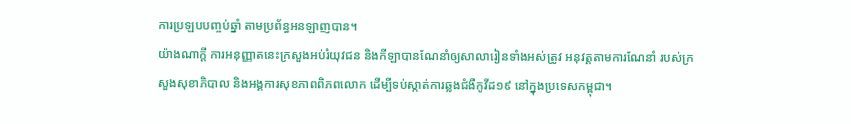ការប្រឡបបញ្ចប់ឆ្នាំ តាមប្រព័ន្ធអនឡាញបាន។
យ៉ាងណាក្តី ការអនុញ្ញាតនេះក្រសួងអប់រំយុវជន និងកីឡាបានណែនាំឲ្យសាលារៀនទាំងអស់ត្រូវ អនុវត្តតាមការណែនាំ របស់ក្រសួងសុខាភិបាល និងអង្គការសុខភាពពិភពលោក ដើម្បីទប់ស្កាត់ការឆ្លងជំងឺកូវីដ១៩ នៅក្នុងប្រទេសកម្ពុជា។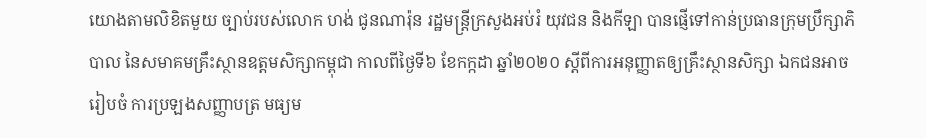យោងតាមលិខិតមួយ ច្បាប់របស់លោក ហង់ ជូនណារ៉ុន រដ្ឋមន្ត្រីក្រសួងអប់រំ យុវជន និងកីឡា បានផ្ញើទៅកាន់ប្រធានក្រុមប្រឹក្សាភិបាល នៃសមាគមគ្រឹះស្ថានឧត្តមសិក្សាកម្ពុជា កាលពីថ្ងៃទី៦ ខែកក្កដា ឆ្នាំ២០២០ ស្តីពីការអនុញ្ញាតឲ្យគ្រឹះស្ថានសិក្សា ឯកជនអាចរៀបចំ ការប្រឡងសញ្ញាបត្រ មធ្យម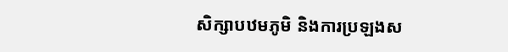សិក្សាបឋមភូមិ និងការប្រឡងស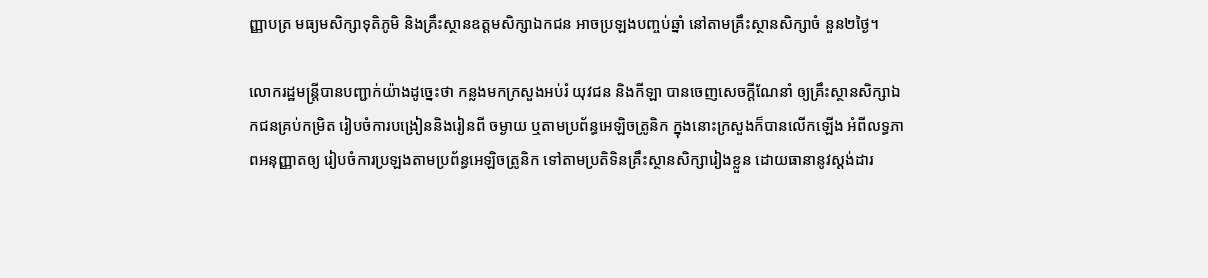ញ្ញាបត្រ មធ្យមសិក្សាទុតិភូមិ និងគ្រឹះស្ថានឧត្តមសិក្សាឯកជន អាចប្រឡងបញ្ចប់ឆ្នាំ នៅតាមគ្រឹះស្ថានសិក្សាចំ នួន២ថ្ងៃ។

លោករដ្ឋមន្ត្រីបានបញ្ជាក់យ៉ាងដូច្នេះថា កន្លងមកក្រសួងអប់រំ យុវជន និងកីឡា បានចេញសេចក្តីណែនាំ ឲ្យគ្រឹះស្ថានសិក្សាឯកជនគ្រប់កម្រិត រៀបចំការបង្រៀននិងរៀនពី ចម្ងាយ ឬតាមប្រព័ន្ធអេឡិចត្រូនិក ក្នុងនោះក្រសួងក៏បានលើកឡើង អំពីលទ្ធភាពអនុញ្ញាតឲ្យ រៀបចំការប្រឡងតាមប្រព័ន្ធអេឡិចត្រូនិក ទៅតាមប្រតិទិនគ្រឹះស្ថានសិក្សារៀងខ្លួន ដោយធានានូវស្តង់ដារ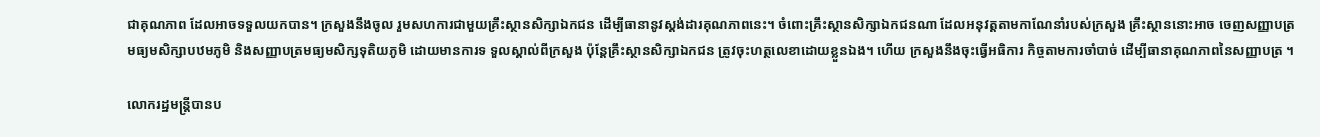ជាគុណភាព ដែលអាចទទួលយកបាន។ ក្រសួងនឹងចូល រួមសហការជាមួយគ្រឹះស្ថានសិក្សាឯកជន ដើម្បីធានានូវស្តង់ដារគុណភាពនេះ។ ចំពោះគ្រឹះស្ថានសិក្សាឯកជនណា ដែលអនុវត្តតាមកាណែនាំរបស់ក្រសួង គ្រឹះស្ថាននោះអាច ចេញសញ្ញាបត្រមធ្យមសិក្សាបឋមភូមិ និងសញ្ញាបត្រមធ្យមសិក្សទុតិយភូមិ ដោយមានការទ ទួលស្គាល់ពីក្រសួង ប៉ុន្តែគ្រឹះស្ថានសិក្សាឯកជន ត្រូវចុះហត្ថលេខាដោយខ្លួនឯង។ ហើយ ក្រសួងនឹងចុះធ្វើអធិការ កិច្ចតាមការចាំបាច់ ដើម្បីធានាគុណភាពនៃសញ្ញាបត្រ ។

លោករដ្ឋមន្ត្រីបានប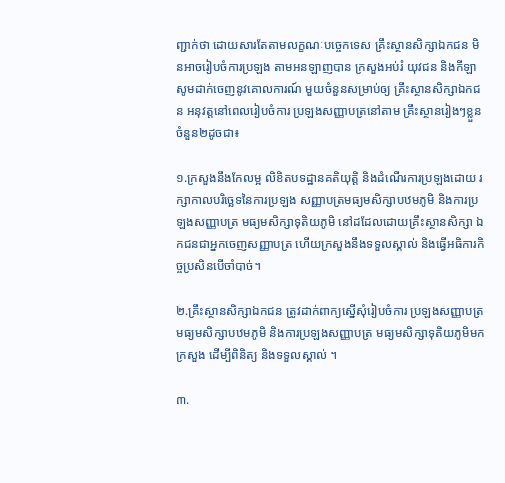ញ្ជាក់ថា ដោយសារតែតាមលក្ខណៈបច្ចេកទេស គ្រឹះស្ថានសិក្សាឯកជន មិនអាចរៀបចំការប្រឡង តាមអនឡាញបាន ក្រសួងអប់រំ យុវជន និងកីឡា សូមដាក់ចេញនូវគោលការណ៍ មួយចំនួនសម្រាប់ឲ្យ គ្រឹះស្ថានសិក្សាឯកជន អនុវត្តនៅពេលរៀបចំការ ប្រឡងសញ្ញាបត្រនៅតាម គ្រឹះស្ថានរៀងៗខ្លួនចំនួន២ដូចជា៖

១.ក្រសួងនឹងកែលម្អ លិខិតបទដ្ឋានគតិយុត្តិ និងដំណើរការប្រឡងដោយ រក្សាកាលបរិច្ឆេទនៃការប្រឡង សញ្ញាបត្រមធ្យមសិក្សាបឋមភូមិ និងការប្រឡងសញ្ញាបត្រ មធ្យមសិក្សាទុតិយភូមិ នៅដដែលដោយគ្រឹះស្ថានសិក្សា ឯកជនជាអ្នកចេញសញ្ញាបត្រ ហើយក្រសួងនឹងទទួលស្គាល់ និងធ្វើអធិការកិច្ចប្រសិនបើចាំបាច់។

២.គ្រឹះស្ថានសិក្សាឯកជន ត្រូវដាក់ពាក្យស្នើសុំរៀបចំការ ប្រឡងសញ្ញាបត្រ មធ្យមសិក្សាបឋមភូមិ និងការប្រឡងសញ្ញាបត្រ មធ្យមសិក្សាទុតិយភូមិមកក្រសួង ដើម្បីពិនិត្យ និងទទួលស្គាល់ ។

៣.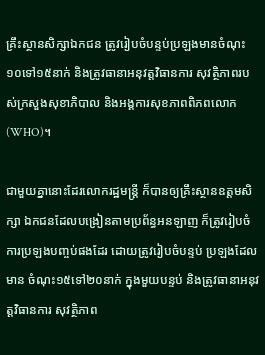គ្រឹះស្ថានសិក្សាឯកជន ត្រូវរៀបចំបន្ទប់ប្រឡងមានចំណុះ ១០ទៅ១៥នាក់ និងត្រូវធានាអនុវត្តវិធានការ សុវត្ថិភាពរបស់ក្រសួងសុខាភិបាល និងអង្គការសុខភាពពិភពលោក (WHO)។

ជាមួយគ្នានោះដែរលោករដ្ឋមន្ត្រី ក៏បានឲ្យគ្រឹះស្ថានឧត្តមសិក្សា ឯកជនដែលបង្រៀនតាមប្រព័ន្ធអនឡាញ ក៏ត្រូវរៀបចំការប្រឡងបញ្ចប់ផងដែរ ដោយត្រូវរៀបចំបន្ទប់ ប្រឡងដែលមាន ចំណុះ១៥ទៅ២០នាក់ ក្នុងមួយបន្ទប់ និងត្រូវធានាអនុវត្តវិធានការ សុវត្ថិភាព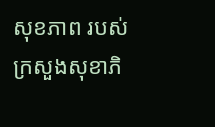សុខភាព របស់ក្រសួងសុខាភិ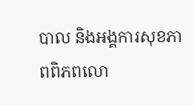បាល និងអង្គការសុខភាពពិភពលោ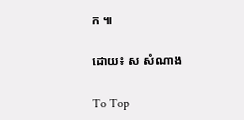ក ៕

ដោយ៖ ស សំណាង

To Top